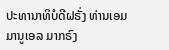ປະທານາທິບໍດີຝຣັ່ງ ທ່ານເອມມານູເອລ ມາກຣົງ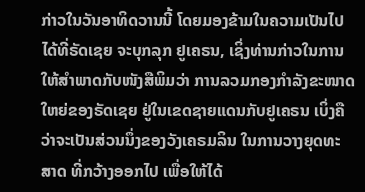ກ່າວໃນວັນອາທິດວານນີ້ ໂດຍມອງຂ້າມໃນຄວາມເປັນໄປໄດ້ທີ່ຣັດເຊຍ ຈະບຸກລຸກ ຢູເຄຣນ, ເຊິ່ງທ່ານກ່າວໃນການໃຫ້ສໍາພາດກັບໜັງສືພິມວ່າ ການລວມກອງກໍາລັງຂະໜາດໃຫຍ່ຂອງຣັດເຊຍ ຢູ່ໃນເຂດຊາຍແດນກັບຢູເຄຣນ ເບິ່ງຄືວ່າຈະເປັນສ່ວນນຶ່ງຂອງວັງເຄຣມລິນ ໃນການວາງຍຸດທະສາດ ທີ່ກວ້າງອອກໄປ ເພື່ອໃຫ້ໄດ້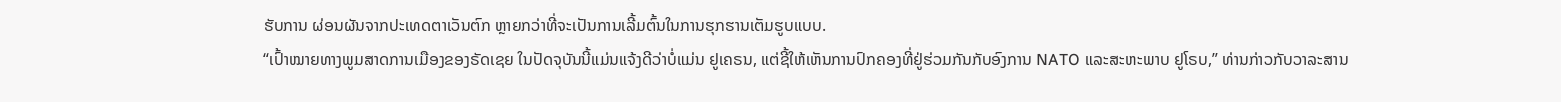ຮັບການ ຜ່ອນຜັນຈາກປະເທດຕາເວັນຕົກ ຫຼາຍກວ່າທີ່ຈະເປັນການເລີ້ມຕົ້ນໃນການຮຸກຮານເຕັມຮູບແບບ.
“ເປົ້າໝາຍທາງພູມສາດການເມືອງຂອງຣັດເຊຍ ໃນປັດຈຸບັນນີ້ແມ່ນແຈ້ງດີວ່າບໍ່ແມ່ນ ຢູເຄຣນ, ແຕ່ຊີ້ໃຫ້ເຫັນການປົກຄອງທີ່ຢູ່ຮ່ວມກັນກັບອົງການ NATO ແລະສະຫະພາບ ຢູໂຣບ,” ທ່ານກ່າວກັບວາລະສານ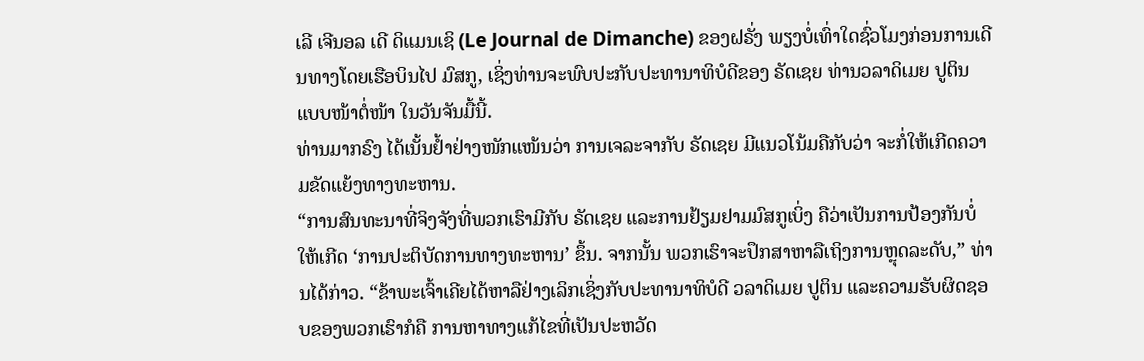ເລີ ເຈີນອລ ເດີ ດິແມນເຊິ (Le Journal de Dimanche) ຂອງຝຣັ່ງ ພຽງບໍ່ເທົ່າໃດຊົ່ວໂມງກ່ອນການເດີນທາງໂດຍເຮືອບິນໄປ ມົສກູ, ເຊິ່ງທ່ານຈະພົບປະກັບປະທານາທິບໍດີຂອງ ຣັດເຊຍ ທ່ານວລາດິເມຍ ປູຕິນ ແບບໜ້າຕໍ່ໜ້າ ໃນວັນຈັນມື້ນີ້.
ທ່ານມາກຣົງ ໄດ້ເນັ້ນຢໍ້າຢ່າງໜັກແໜ້ນວ່າ ການເຈລະຈາກັບ ຣັດເຊຍ ມີແນວໂນ້ມຄືກັບວ່າ ຈະກໍ່ໃຫ້ເກີດຄວາມຂັດແຍ້ງທາງທະຫານ.
“ການສົນທະນາທີ່ຈິງຈັງທີ່ພວກເຮົາມີກັບ ຣັດເຊຍ ແລະການຢ້ຽມຢາມມົສກູເບິ່ງ ຄືວ່າເປັນການປ້ອງກັນບໍ່ໃຫ້ເກີດ ‘ການປະຕິບັດການທາງທະຫານ’ ຂຶ້ນ. ຈາກນັ້ນ ພວກເຮົາຈະປຶກສາຫາລືເຖິງການຫຼຸດລະດັບ,” ທ່ານໄດ້ກ່າວ. “ຂ້າພະເຈົ້າເຄີຍໄດ້ຫາລືຢ່າງເລິກເຊິ່ງກັບປະທານາທິບໍດີ ວລາດິເມຍ ປູຕິນ ແລະຄວາມຮັບຜິດຊອບຂອງພວກເຮົາກໍຄື ການຫາທາງແກ້ໄຂທີ່ເປັນປະຫວັດ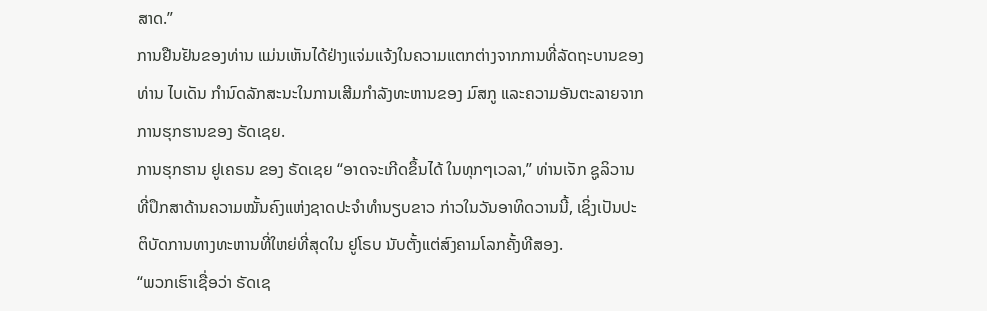ສາດ.”
ການຢືນຢັນຂອງທ່ານ ແມ່ນເຫັນໄດ້ຢ່າງແຈ່ມແຈ້ງໃນຄວາມແຕກຕ່າງຈາກການທີ່ລັດຖະບານຂອງທ່ານ ໄບເດັນ ກໍານົດລັກສະນະໃນການເສີມກໍາລັງທະຫານຂອງ ມົສກູ ແລະຄວາມອັນຕະລາຍຈາກການຮຸກຮານຂອງ ຣັດເຊຍ.
ການຮຸກຮານ ຢູເຄຣນ ຂອງ ຣັດເຊຍ “ອາດຈະເກີດຂຶ້ນໄດ້ ໃນທຸກໆເວລາ,” ທ່ານເຈັກ ຊູລິວານ ທີ່ປຶກສາດ້ານຄວາມໝັ້ນຄົງແຫ່ງຊາດປະຈໍາທໍານຽບຂາວ ກ່າວໃນວັນອາທິດວານນີ້, ເຊິ່ງເປັນປະຕິບັດການທາງທະຫານທີ່ໃຫຍ່ທີ່ສຸດໃນ ຢູໂຣບ ນັບຕັ້ງແຕ່ສົງຄາມໂລກຄັ້ງທີສອງ.
“ພວກເຮົາເຊື່ອວ່າ ຣັດເຊ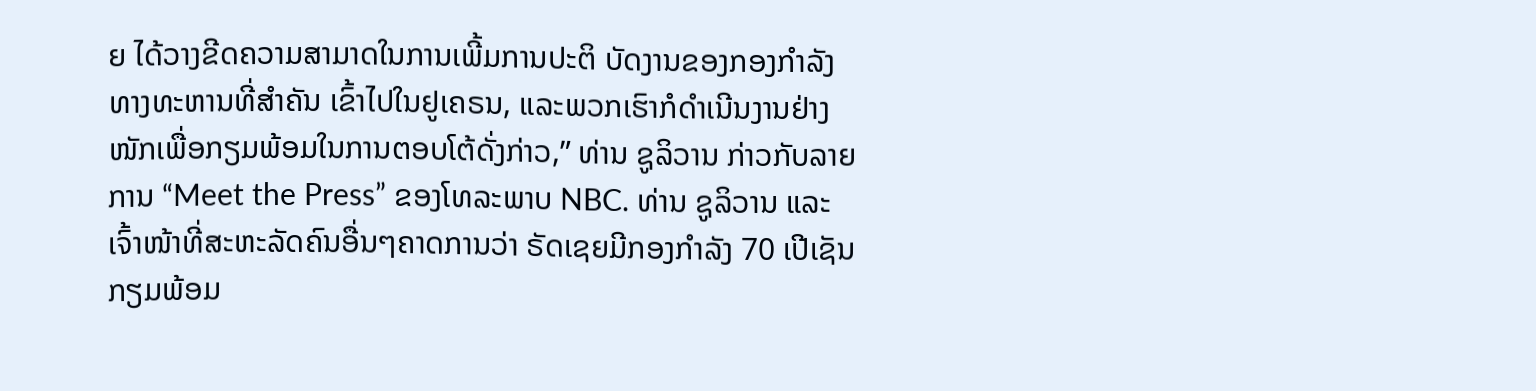ຍ ໄດ້ວາງຂີດຄວາມສາມາດໃນການເພີ້ມການປະຕິ ບັດງານຂອງກອງກໍາລັງທາງທະຫານທີ່ສໍາຄັນ ເຂົ້າໄປໃນຢູເຄຣນ, ແລະພວກເຮົາກໍດໍາເນີນງານຢ່າງໜັກເພື່ອກຽມພ້ອມໃນການຕອບໂຕ້ດັ່ງກ່າວ,” ທ່ານ ຊູລິວານ ກ່າວກັບລາຍການ “Meet the Press” ຂອງໂທລະພາບ NBC. ທ່ານ ຊູລິວານ ແລະເຈົ້າໜ້າທີ່ສະຫະລັດຄົນອື່ນໆຄາດການວ່າ ຣັດເຊຍມີກອງກໍາລັງ 70 ເປີເຊັນ ກຽມພ້ອມ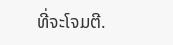ທີ່ຈະໂຈມຕີ.